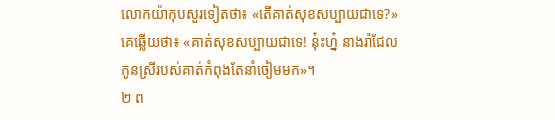លោកយ៉ាកុបសួរទៀតថា៖ «តើគាត់សុខសប្បាយជាទេ?» គេឆ្លើយថា៖ «គាត់សុខសប្បាយជាទេ! នុ៎ះហ្ន៎ នាងរ៉ាជែល កូនស្រីរបស់គាត់កំពុងតែនាំចៀមមក»។
២ ព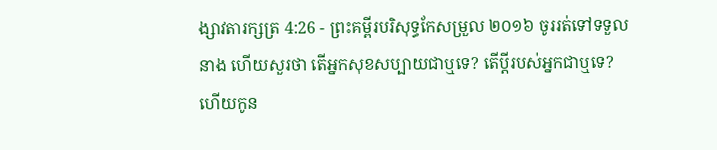ង្សាវតារក្សត្រ 4:26 - ព្រះគម្ពីរបរិសុទ្ធកែសម្រួល ២០១៦ ចូររត់ទៅទទួលនាង ហើយសួរថា តើអ្នកសុខសប្បាយជាឬទេ? តើប្តីរបស់អ្នកជាឬទេ? ហើយកូន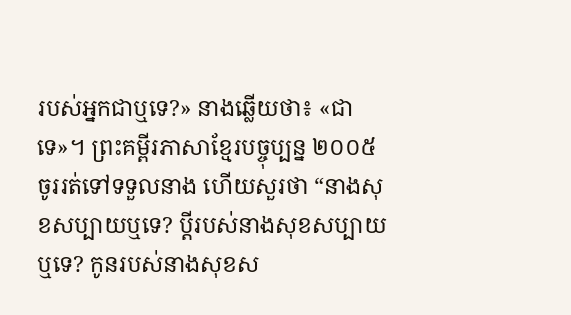របស់អ្នកជាឬទេ?» នាងឆ្លើយថា៖ «ជាទេ»។ ព្រះគម្ពីរភាសាខ្មែរបច្ចុប្បន្ន ២០០៥ ចូររត់ទៅទទួលនាង ហើយសួរថា “នាងសុខសប្បាយឬទេ? ប្ដីរបស់នាងសុខសប្បាយឬទេ? កូនរបស់នាងសុខស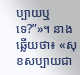ប្បាយឬទេ?”»។ នាងឆ្លើយថា៖ «សុខសប្បាយជា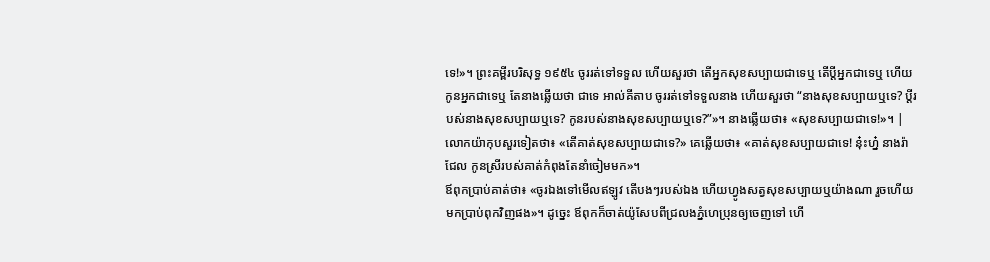ទេ!»។ ព្រះគម្ពីរបរិសុទ្ធ ១៩៥៤ ចូររត់ទៅទទួល ហើយសួរថា តើអ្នកសុខសប្បាយជាទេឬ តើប្ដីអ្នកជាទេឬ ហើយកូនអ្នកជាទេឬ តែនាងឆ្លើយថា ជាទេ អាល់គីតាប ចូររត់ទៅទទួលនាង ហើយសួរថា “នាងសុខសប្បាយឬទេ? ប្ដីរបស់នាងសុខសប្បាយឬទេ? កូនរបស់នាងសុខសប្បាយឬទេ?”»។ នាងឆ្លើយថា៖ «សុខសប្បាយជាទេ!»។ |
លោកយ៉ាកុបសួរទៀតថា៖ «តើគាត់សុខសប្បាយជាទេ?» គេឆ្លើយថា៖ «គាត់សុខសប្បាយជាទេ! នុ៎ះហ្ន៎ នាងរ៉ាជែល កូនស្រីរបស់គាត់កំពុងតែនាំចៀមមក»។
ឪពុកប្រាប់គាត់ថា៖ «ចូរឯងទៅមើលឥឡូវ តើបងៗរបស់ឯង ហើយហ្វូងសត្វសុខសប្បាយឬយ៉ាងណា រួចហើយមកប្រាប់ពុកវិញផង»។ ដូច្នេះ ឪពុកក៏ចាត់យ៉ូសែបពីជ្រលងភ្នំហេប្រុនឲ្យចេញទៅ ហើ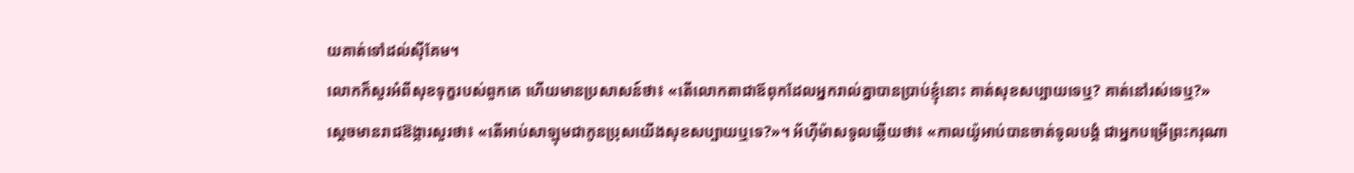យគាត់ទៅដល់ស៊ីគែម។
លោកក៏សួរអំពីសុខទុក្ខរបស់ពួកគេ ហើយមានប្រសាសន៍ថា៖ «តើលោកតាជាឪពុកដែលអ្នករាល់គ្នាបានប្រាប់ខ្ញុំនោះ គាត់សុខសប្បាយទេឬ? គាត់នៅរស់ទេឬ?»
ស្ដេចមានរាជឱង្ការសួរថា៖ «តើអាប់សាឡុមជាកូនប្រុសយើងសុខសប្បាយឬទេ?»។ អ័ហ៊ីម៉ាសទូលឆ្លើយថា៖ «កាលយ៉ូអាប់បានចាត់ទូលបង្គំ ជាអ្នកបម្រើព្រះករុណា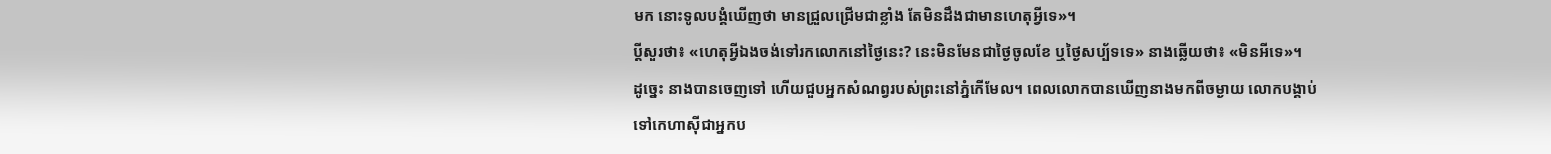មក នោះទូលបង្គំឃើញថា មានជ្រួលជ្រើមជាខ្លាំង តែមិនដឹងជាមានហេតុអ្វីទេ»។
ប្តីសួរថា៖ «ហេតុអ្វីឯងចង់ទៅរកលោកនៅថ្ងៃនេះ? នេះមិនមែនជាថ្ងៃចូលខែ ឬថ្ងៃសប្ប័ទទេ» នាងឆ្លើយថា៖ «មិនអីទេ»។
ដូច្នេះ នាងបានចេញទៅ ហើយជួបអ្នកសំណព្វរបស់ព្រះនៅភ្នំកើមែល។ ពេលលោកបានឃើញនាងមកពីចម្ងាយ លោកបង្គាប់ទៅកេហាស៊ីជាអ្នកប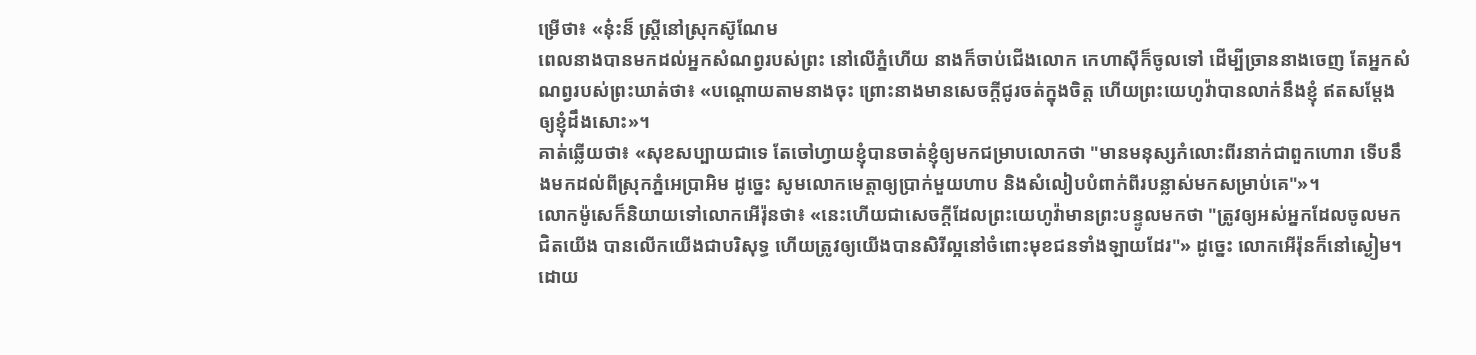ម្រើថា៖ «នុ៎ះន៏ ស្ត្រីនៅស្រុកស៊ូណែម
ពេលនាងបានមកដល់អ្នកសំណព្វរបស់ព្រះ នៅលើភ្នំហើយ នាងក៏ចាប់ជើងលោក កេហាស៊ីក៏ចូលទៅ ដើម្បីច្រាននាងចេញ តែអ្នកសំណព្វរបស់ព្រះឃាត់ថា៖ «បណ្តោយតាមនាងចុះ ព្រោះនាងមានសេចក្ដីជូរចត់ក្នុងចិត្ត ហើយព្រះយេហូវ៉ាបានលាក់នឹងខ្ញុំ ឥតសម្ដែងឲ្យខ្ញុំដឹងសោះ»។
គាត់ឆ្លើយថា៖ «សុខសប្បាយជាទេ តែចៅហ្វាយខ្ញុំបានចាត់ខ្ញុំឲ្យមកជម្រាបលោកថា "មានមនុស្សកំលោះពីរនាក់ជាពួកហោរា ទើបនឹងមកដល់ពីស្រុកភ្នំអេប្រាអិម ដូច្នេះ សូមលោកមេត្តាឲ្យប្រាក់មួយហាប និងសំលៀបបំពាក់ពីរបន្លាស់មកសម្រាប់គេ"»។
លោកម៉ូសេក៏និយាយទៅលោកអើរ៉ុនថា៖ «នេះហើយជាសេចក្ដីដែលព្រះយេហូវ៉ាមានព្រះបន្ទូលមកថា "ត្រូវឲ្យអស់អ្នកដែលចូលមកជិតយើង បានលើកយើងជាបរិសុទ្ធ ហើយត្រូវឲ្យយើងបានសិរីល្អនៅចំពោះមុខជនទាំងឡាយដែរ"» ដូច្នេះ លោកអើរ៉ុនក៏នៅស្ងៀម។
ដោយ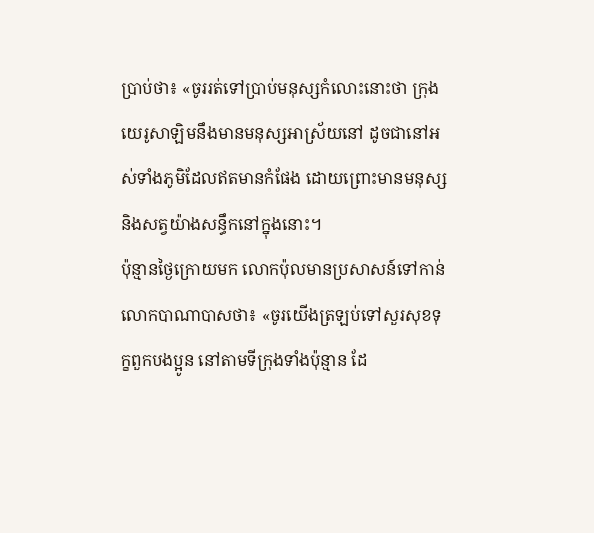ប្រាប់ថា៖ «ចូររត់ទៅប្រាប់មនុស្សកំលោះនោះថា ក្រុងយេរូសាឡិមនឹងមានមនុស្សអាស្រ័យនៅ ដូចជានៅអស់ទាំងភូមិដែលឥតមានកំផែង ដោយព្រោះមានមនុស្ស និងសត្វយ៉ាងសន្ធឹកនៅក្នុងនោះ។
ប៉ុន្មានថ្ងៃក្រោយមក លោកប៉ុលមានប្រសាសន៍ទៅកាន់លោកបាណាបាសថា៖ «ចូរយើងត្រឡប់ទៅសួរសុខទុក្ខពួកបងប្អូន នៅតាមទីក្រុងទាំងប៉ុន្មាន ដែ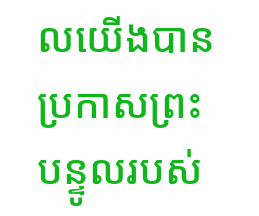លយើងបានប្រកាសព្រះបន្ទូលរបស់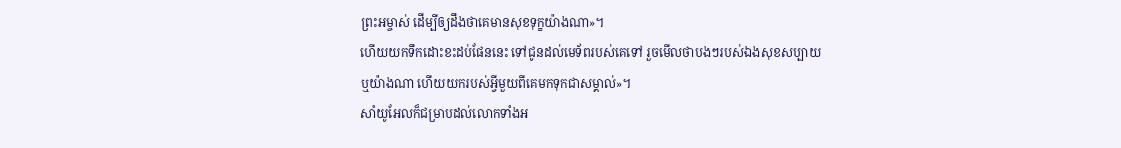ព្រះអម្ចាស់ ដើម្បីឲ្យដឹងថាគេមានសុខទុក្ខយ៉ាងណា»។
ហើយយកទឹកដោះខះដប់ផែននេះ ទៅជូនដល់មេទ័ពរបស់គេទៅ រួចមើលថាបងៗរបស់ឯងសុខសប្បាយឬយ៉ាងណា ហើយយករបស់អ្វីមួយពីគេមកទុកជាសម្គាល់»។
សាំយូអែលក៏ជម្រាបដល់លោកទាំងអ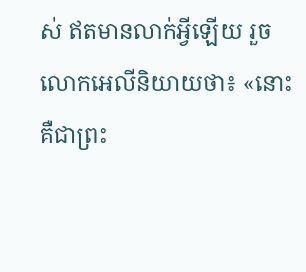ស់ ឥតមានលាក់អ្វីឡើយ រួចលោកអេលីនិយាយថា៖ «នោះគឺជាព្រះ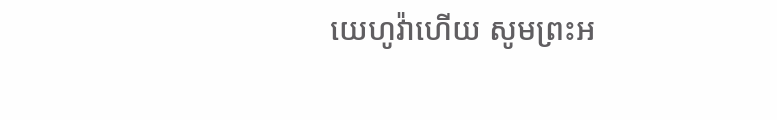យេហូវ៉ាហើយ សូមព្រះអ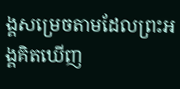ង្គសម្រេចតាមដែលព្រះអង្គគិតឃើញ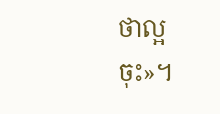ថាល្អចុះ»។